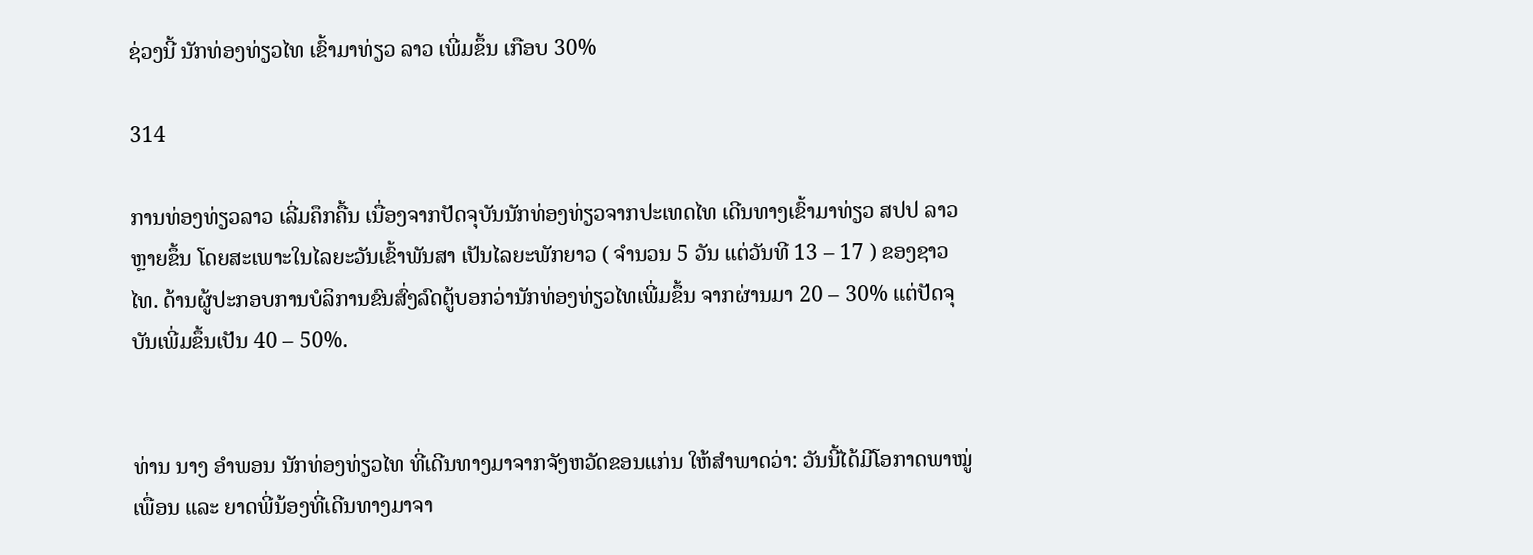ຊ່ວງນີ້ ນັກທ່ອງທ່ຽວໄທ ເຂົ້າມາທ່ຽວ ລາວ ເພີ່ມຂຶ້ນ ເກືອບ 30%

314

ການທ່ອງທ່ຽວລາວ ເລີ່ມຄຶກຄື້ນ ເນື່ອງຈາກປັດຈຸບັນນັກທ່ອງທ່ຽວຈາກປະເທດໄທ ເດີນທາງເຂົ້າມາທ່ຽວ ສປປ ລາວ ຫຼາຍຂຶ້ນ ໂດຍສະເພາະໃນໄລຍະວັນເຂົ້າພັນສາ ເປັນໄລຍະພັກຍາວ ( ຈຳນວນ 5 ວັນ ແຕ່ວັນທີ 13 – 17 ) ຂອງຊາວໄທ. ດ້ານຜູ້ປະກອບການບໍລິການຂົນສົ່ງລົດຕູ້ບອກວ່ານັກທ່ອງທ່ຽວໄທເພີ່ມຂຶ້ນ ຈາກຜ່ານມາ 20 – 30% ແຕ່ປັດຈຸບັນເພີ່ມຂຶ້ນເປັນ 40 – 50%.


ທ່ານ ນາງ ອຳພອນ ນັກທ່ອງທ່ຽວໄທ ທີ່ເດີນທາງມາຈາກຈັງຫວັດຂອນແກ່ນ ໃຫ້ສຳພາດວ່າ: ວັນນີ້ໄດ້ມີໂອກາດພາໝູ່ເພື່ອນ ແລະ ຍາດພີ່ນ້ອງທີ່ເດີນທາງມາຈາ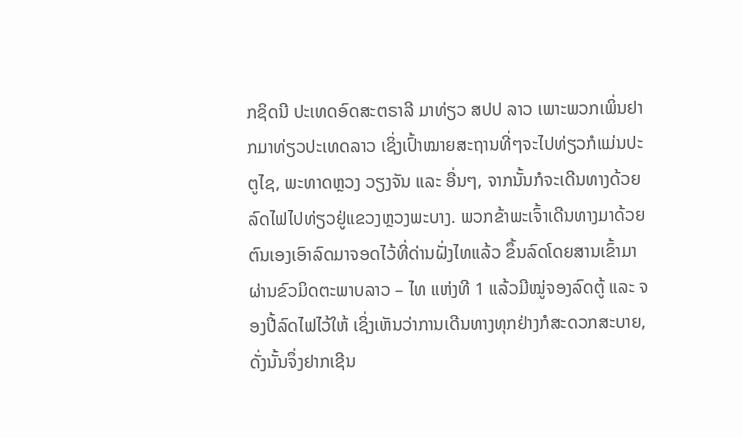ກຊິດນີ ປະເທດອົດສະຕຣາລີ ມາທ່ຽວ ສປປ ລາວ ເພາະພວກເພິ່ນຢາກມາທ່ຽວປະເທດລາວ ເຊິ່ງເປົ້າໝາຍສະຖານທີ່ໆຈະໄປທ່ຽວກໍແມ່ນປະຕູໄຊ, ພະທາດຫຼວງ ວຽງຈັນ ແລະ ອື່ນໆ, ຈາກນັ້ນກໍຈະເດີນທາງດ້ວຍລົດໄຟໄປທ່ຽວຢູ່ແຂວງຫຼວງພະບາງ. ພວກຂ້າພະເຈົ້າເດີນທາງມາດ້ວຍຕົນເອງເອົາລົດມາຈອດໄວ້ທີ່ດ່ານຝັ່ງໄທແລ້ວ ຂຶ້ນລົດໂດຍສານເຂົ້າມາຜ່ານຂົວມິດຕະພາບລາວ – ໄທ ແຫ່ງທີ 1 ແລ້ວມີໝູ່ຈອງລົດຕູ້ ແລະ ຈອງປີ້ລົດໄຟໄວ້ໃຫ້ ເຊິ່ງເຫັນວ່າການເດີນທາງທຸກຢ່າງກໍສະດວກສະບາຍ, ດັ່ງນັ້ນຈຶ່ງຢາກເຊີນ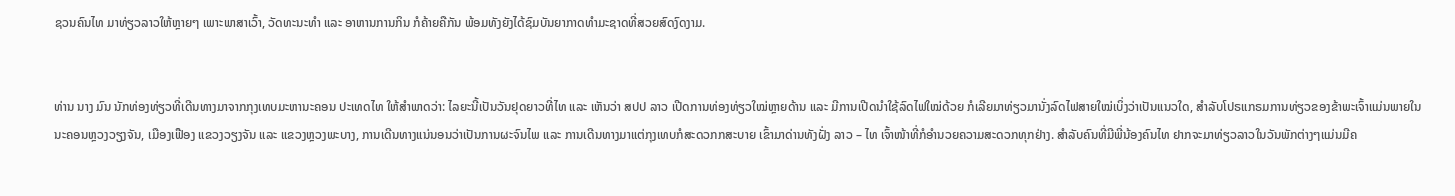ຊວນຄົນໄທ ມາທ່ຽວລາວໃຫ້ຫຼາຍໆ ເພາະພາສາເວົ້າ, ວັດທະນະທໍາ ແລະ ອາຫານການກິນ ກໍຄ້າຍຄືກັນ ພ້ອມທັງຍັງໄດ້ຊົມບັນຍາກາດທໍາມະຊາດທີ່ສວຍສົດງົດງາມ.


ທ່ານ ນາງ ມົນ ນັກທ່ອງທ່ຽວທີ່ເດີນທາງມາຈາກກຸງເທບມະຫານະຄອນ ປະເທດໄທ ໃຫ້ສຳພາດວ່າ: ໄລຍະນີ້ເປັນວັນຢຸດຍາວທີ່ໄທ ແລະ ເຫັນວ່າ ສປປ ລາວ ເປີດການທ່ອງທ່ຽວໃໝ່ຫຼາຍດ້ານ ແລະ ມີການເປີດນຳໃຊ້ລົດໄຟໃໝ່ດ້ວຍ ກໍເລີຍມາທ່ຽວມານັ່ງລົດໄຟສາຍໃໝ່ເບິ່ງວ່າເປັນແນວໃດ, ສຳລັບໂປຣແກຣມການທ່ຽວຂອງຂ້າພະເຈົ້າແມ່ນພາຍໃນນະຄອນຫຼວງວຽງຈັນ, ເມືອງເຟືອງ ແຂວງວຽງຈັນ ແລະ ແຂວງຫຼວງພະບາງ, ການເດີນທາງແນ່ນອນວ່າເປັນການຜະຈົນໄພ ແລະ ການເດີນທາງມາແຕ່ກຸງເທບກໍສະດວກກສະບາຍ ເຂົ້າມາດ່ານທັງຝັ່ງ ລາວ – ໄທ ເຈົ້າໜ້າທີ່ກໍອຳນວຍຄວາມສະດວກທຸກຢ່າງ. ສຳລັບຄົນທີ່ມີພີ່ນ້ອງຄົນໄທ ຢາກຈະມາທ່ຽວລາວໃນວັນພັກຕ່າງໆແມ່ນມີຄ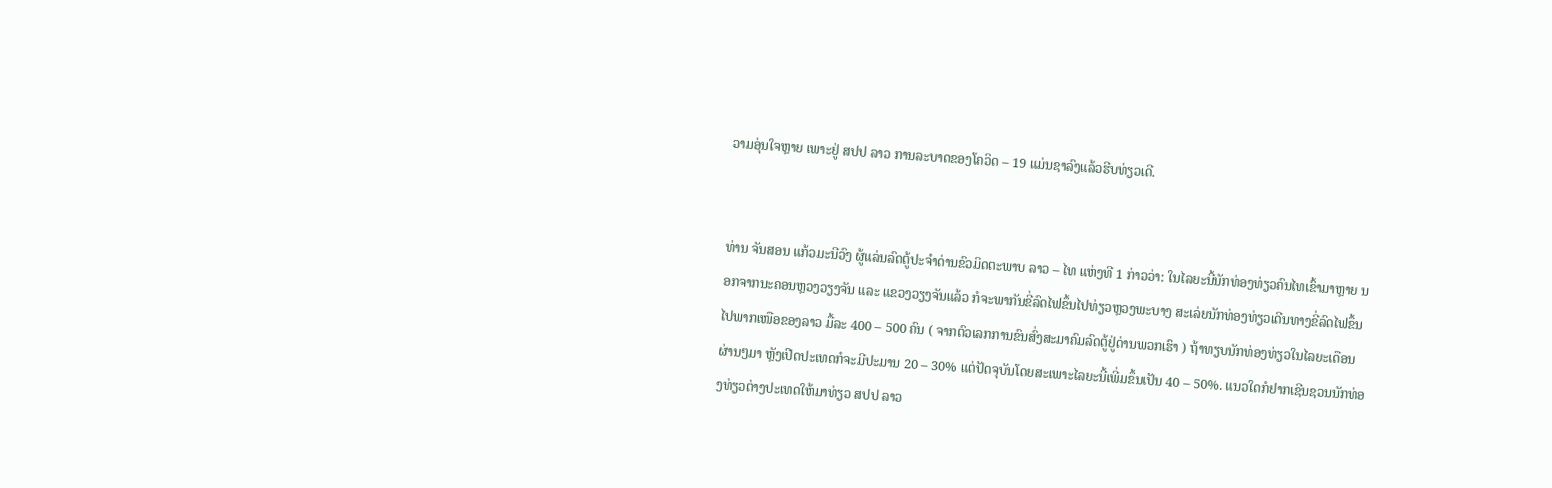ວາມອຸ່ນໃຈຫຼາຍ ເພາະຢູ່ ສປປ ລາວ ການລະບາດຂອງໂຄວິດ – 19 ແມ່ນຊາລົງແລ້ວຮີບທ່ຽວເດີ.


ທ່ານ ຈັນສອນ ແກ້ວມະນີວົງ ຜູ້ແລ່ນລົດຕູ້ປະຈຳດ່ານຂົວມິດຕະພາບ ລາວ – ໄທ ແຫ່ງທີ 1 ກ່າວວ່າ: ໃນໄລຍະນີ້ນັກທ່ອງທ່ຽວຄົນໄທເຂົ້າມາຫຼາຍ ນອກຈາກນະຄອນຫຼວງວຽງຈັນ ແລະ ແຂວງວຽງຈັນແລ້ວ ກໍຈະພາກັນຂີ່ລົດໄຟຂຶ້ນໄປທ່ຽວຫຼວງພະບາງ ສະເລ່ຍນັກທ່ອງທ່ຽວເດີນທາງຂີ່ລົດໄຟຂຶ້ນໄປພາກເໜືອຂອງລາວ ມື້ລະ 400 – 500 ຄົນ ( ຈາກຕົວເລກການຂົນສົ່ງສະມາຄົມລົດຕູ້ຢູ່ດ່ານພວກເຮົາ ) ຖ້າທຽບນັກທ່ອງທ່ຽວໃນໄລຍະເດືອນຜ່ານໆມາ ຫຼັງເປີດປະເທດກໍຈະມີປະມານ 20 – 30% ແຕ່ປັດຈຸບັນໂດຍສະເພາະໄລຍະນີ້ເພີ່ມຂຶ້ນເປັນ 40 – 50%. ແນວໃດກໍຢາກເຊີນຊວນນັກທ່ອງທ່ຽວຕ່າງປະເທດໃຫ້ມາທ່ຽວ ສປປ ລາວ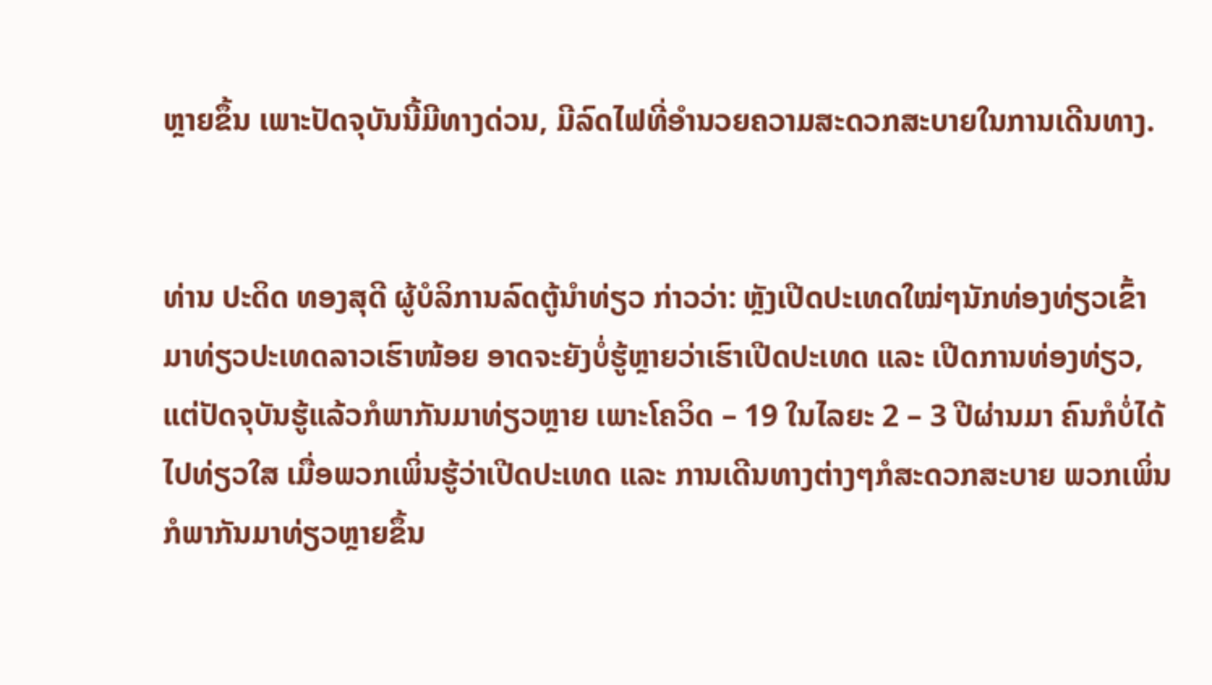ຫຼາຍຂຶ້ນ ເພາະປັດຈຸບັນນີ້ມີທາງດ່ວນ, ມີລົດໄຟທີ່ອຳນວຍຄວາມສະດວກສະບາຍໃນການເດີນທາງ.


ທ່ານ ປະດິດ ທອງສຸດີ ຜູ້ບໍລິການລົດຕູ້ນຳທ່ຽວ ກ່າວວ່າ: ຫຼັງເປີດປະເທດໃໝ່ໆນັກທ່ອງທ່ຽວເຂົ້າມາທ່ຽວປະເທດລາວເຮົາໜ້ອຍ ອາດຈະຍັງບໍ່ຮູ້ຫຼາຍວ່າເຮົາເປີດປະເທດ ແລະ ເປີດການທ່ອງທ່ຽວ, ແຕ່ປັດຈຸບັນຮູ້ແລ້ວກໍພາກັນມາທ່ຽວຫຼາຍ ເພາະໂຄວິດ – 19 ໃນໄລຍະ 2 – 3 ປີຜ່ານມາ ຄົນກໍບໍ່ໄດ້ໄປທ່ຽວໃສ ເມື່ອພວກເພິ່ນຮູ້ວ່າເປີດປະເທດ ແລະ ການເດີນທາງຕ່າງໆກໍສະດວກສະບາຍ ພວກເພິ່ນກໍພາກັນມາທ່ຽວຫຼາຍຂຶ້ນ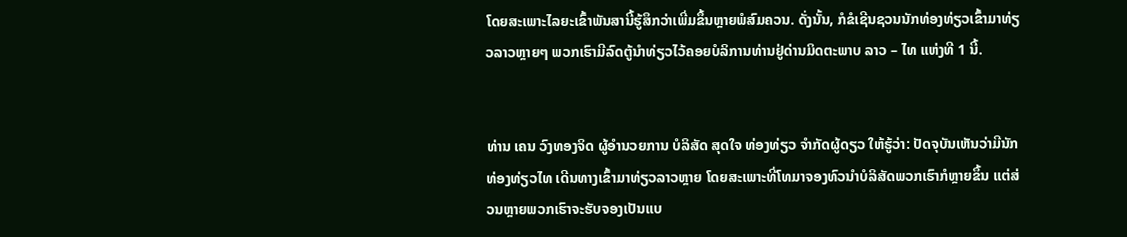ໂດຍສະເພາະໄລຍະເຂົ້າພັນສານີ້ຮູ້ສຶກວ່າເພີ່ມຂຶ້ນຫຼາຍພໍສົມຄວນ. ດັ່ງນັ້ນ, ກໍຂໍເຊີນຊວນນັກທ່ອງທ່ຽວເຂົ້າມາທ່ຽວລາວຫຼາຍໆ ພວກເຮົາມີລົດຕູ້ນຳທ່ຽວໄວ້ຄອຍບໍລິການທ່ານຢູ່ດ່ານມິດຕະພາບ ລາວ – ໄທ ແຫ່ງທີ 1 ນີ້.


ທ່ານ ເຄນ ວົງທອງຈິດ ຜູ້ອຳນວຍການ ບໍລິສັດ ສຸດໃຈ ທ່ອງທ່ຽວ ຈຳກັດຜູ້ດຽວ ໃຫ້ຮູ້ວ່າ: ປັດຈຸບັນເຫັນວ່າມີນັກທ່ອງທ່ຽວໄທ ເດີນທາງເຂົ້າມາທ່ຽວລາວຫຼາຍ ໂດຍສະເພາະທີ່ໂທມາຈອງທົວນຳບໍລິສັດພວກເຮົາກໍຫຼາຍຂຶ້ນ ແຕ່ສ່ວນຫຼາຍພວກເຮົາຈະຮັບຈອງເປັນແບ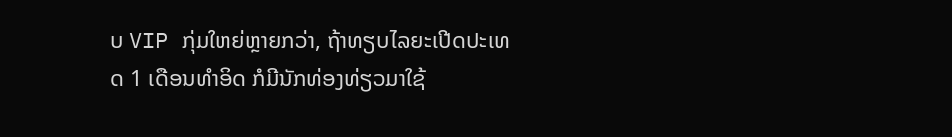ບ VIP ກຸ່ມໃຫຍ່ຫຼາຍກວ່າ, ຖ້າທຽບໄລຍະເປີດປະເທດ 1 ເດືອນທຳອິດ ກໍມີນັກທ່ອງທ່ຽວມາໃຊ້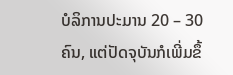ບໍລິການປະມານ 20 – 30 ຄົນ, ແຕ່ປັດຈຸບັນກໍເພີ່ມຂຶ້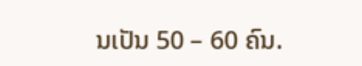ນເປັນ 50 – 60 ຄົນ.